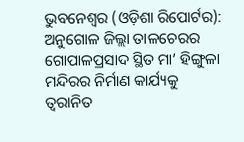ଭୁବନେଶ୍ୱର (ଓଡ଼ିଶା ରିପୋର୍ଟର): ଅନୁଗୋଳ ଜିଲ୍ଲା ତାଳଚେରର ଗୋପାଳପ୍ରସାଦ ସ୍ଥିତ ମା’ ହିଙ୍ଗୁଳା ମନ୍ଦିରର ନିର୍ମାଣ କାର୍ଯ୍ୟକୁ ତ୍ୱରାନିତ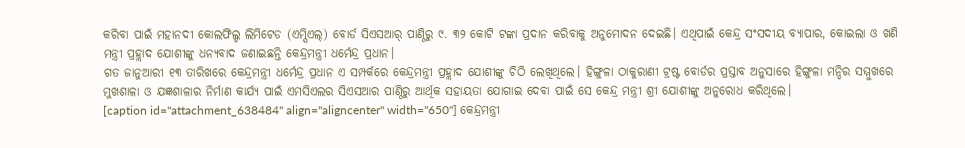କରିବା ପାଇଁ ମହାନଦୀ କୋଲଫିଲ୍ଡ ଲିମିଟେଡ (ଏମ୍ସିଏଲ୍) ବୋର୍ଡ ସିଏସଆର୍ ପାଣ୍ଠିରୁ ୯. ୩୨ କୋଟି ଟଙ୍କା ପ୍ରଦାନ କରିବାକୁ ଅନୁମୋଦନ ଦେଇଛି। ଏଥିପାଇଁ କେନ୍ଦ୍ର ସଂସଦୀୟ ବ୍ୟାପାର, କୋଇଲା ଓ ଖଣି ମନ୍ତ୍ରୀ ପ୍ରହ୍ଲାଦ ଯୋଶୀଙ୍କୁ ଧନ୍ୟବାଦ ଜଣାଇଛନ୍ତି କେନ୍ଦ୍ରମନ୍ତ୍ରୀ ଧର୍ମେନ୍ଦ୍ର ପ୍ରଧାନ।
ଗତ ଜାନୁଆରୀ ୧୩ ତାରିଖରେ କେନ୍ଦ୍ରମନ୍ତ୍ରୀ ଧର୍ମେନ୍ଦ୍ର ପ୍ରଧାନ ଏ ସମ୍ପର୍କରେ କେନ୍ଦ୍ରମନ୍ତ୍ରୀ ପ୍ରହ୍ଲାଦ ଯୋଶୀଙ୍କୁ ଚିଠି ଲେଖିଥିଲେ। ହିଙ୍ଗୁଳା ଠାକୁରାଣୀ ଟ୍ରଷ୍ଟ ବୋର୍ଡର ପ୍ରସ୍ତାବ ଅନୁସାରେ ହିଙ୍ଗୁଳା ମନ୍ଦିର ସମ୍ମୁଖରେ ମୁଖଶାଳା ଓ ଯଜ୍ଞଶାଳାର ନିର୍ମାଣ କାର୍ଯ୍ୟ ପାଇଁ ଏମସିଏଲର ସିଏସଆର ପାଣ୍ଠିରୁ ଆର୍ଥିକ ସହାୟତା ଯୋଗାଇ ଦେବା ପାଇଁ ସେ କେନ୍ଦ୍ର ମନ୍ତ୍ରୀ ଶ୍ରୀ ଯୋଶୀଙ୍କୁ ଅନୁରୋଧ କରିଥିଲେ।
[caption id="attachment_638484" align="aligncenter" width="650"] କେନ୍ଦ୍ରମନ୍ତ୍ରୀ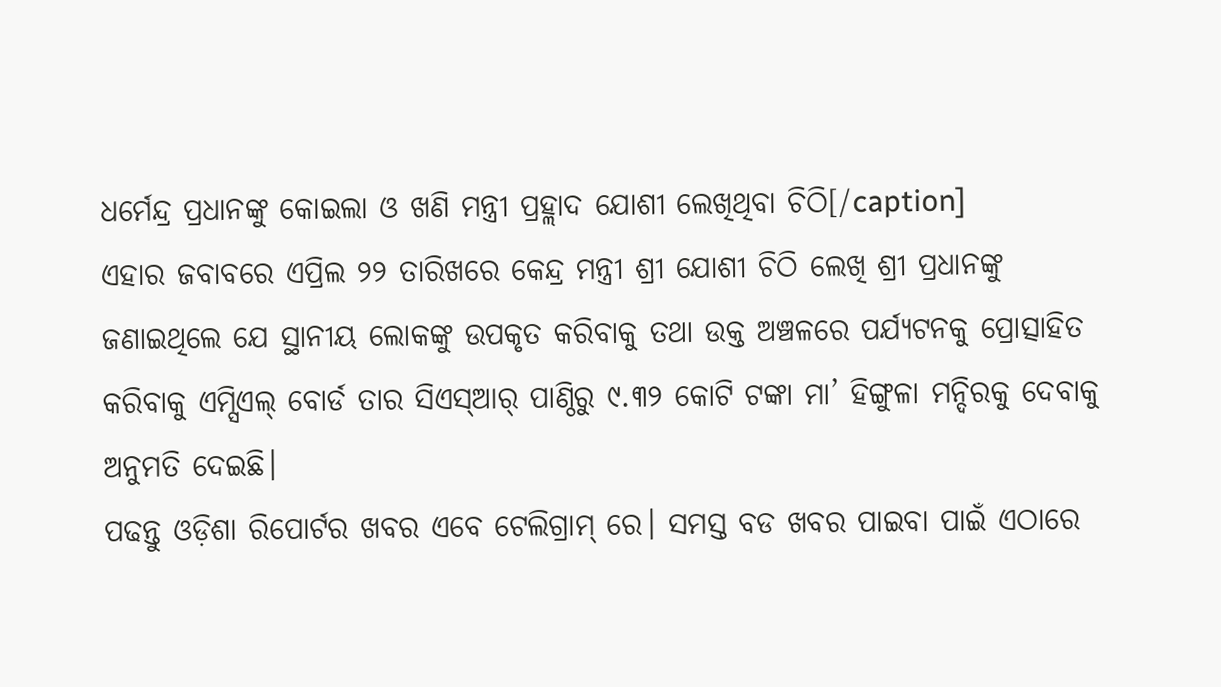ଧର୍ମେନ୍ଦ୍ର ପ୍ରଧାନଙ୍କୁ କୋଇଲା ଓ ଖଣି ମନ୍ତ୍ରୀ ପ୍ରହ୍ଲାଦ ଯୋଶୀ ଲେଖିଥିବା ଚିଠି[/caption]
ଏହାର ଜବାବରେ ଏପ୍ରିଲ ୨୨ ତାରିଖରେ କେନ୍ଦ୍ର ମନ୍ତ୍ରୀ ଶ୍ରୀ ଯୋଶୀ ଚିଠି ଲେଖି ଶ୍ରୀ ପ୍ରଧାନଙ୍କୁ ଜଣାଇଥିଲେ ଯେ ସ୍ଥାନୀୟ ଲୋକଙ୍କୁ ଉପକୃତ କରିବାକୁ ତଥା ଉକ୍ତ ଅଞ୍ଚଳରେ ପର୍ଯ୍ୟଟନକୁ ପ୍ରୋତ୍ସାହିତ କରିବାକୁ ଏମ୍ସିଏଲ୍ ବୋର୍ଡ ତାର ସିଏସ୍ଆର୍ ପାଣ୍ଠିରୁ ୯.୩୨ କୋଟି ଟଙ୍କା ମା’ ହିଙ୍ଗୁଳା ମନ୍ଦିରକୁ ଦେବାକୁ ଅନୁମତି ଦେଇଛି।
ପଢନ୍ତୁ ଓଡ଼ିଶା ରିପୋର୍ଟର ଖବର ଏବେ ଟେଲିଗ୍ରାମ୍ ରେ। ସମସ୍ତ ବଡ ଖବର ପାଇବା ପାଇଁ ଏଠାରେ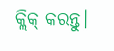କ୍ଲିକ୍ କରନ୍ତୁ।